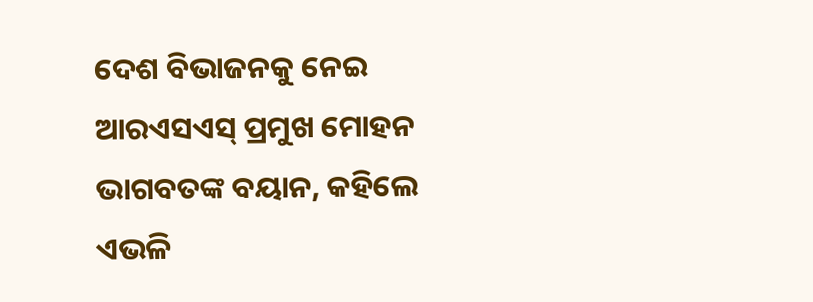ଦେଶ ବିଭାଜନକୁ ନେଇ ଆରଏସଏସ୍ ପ୍ରମୁଖ ମୋହନ ଭାଗବତଙ୍କ ବୟାନ, କହିଲେ ଏଭଳି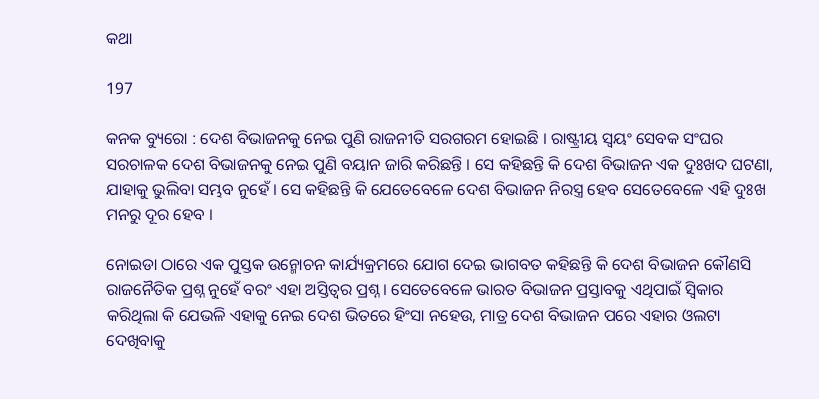କଥା

197

କନକ ବ୍ୟୁରୋ : ଦେଶ ବିଭାଜନକୁ ନେଇ ପୁଣି ରାଜନୀତି ସରଗରମ ହୋଇଛି । ରାଷ୍ଟ୍ରୀୟ ସ୍ୱୟଂ ସେବକ ସଂଘର ସରଚାଳକ ଦେଶ ବିଭାଜନକୁ ନେଇ ପୁଣି ବୟାନ ଜାରି କରିଛନ୍ତି । ସେ କହିଛନ୍ତି କି ଦେଶ ବିଭାଜନ ଏକ ଦୁଃଖଦ ଘଟଣା, ଯାହାକୁ ଭୁଲିବା ସମ୍ଭବ ନୁହେଁ । ସେ କହିଛନ୍ତି କି ଯେତେବେଳେ ଦେଶ ବିଭାଜନ ନିରସ୍ତ୍ର ହେବ ସେତେବେଳେ ଏହି ଦୁଃଖ ମନରୁ ଦୂର ହେବ ।

ନୋଇଡା ଠାରେ ଏକ ପୁସ୍ତକ ଉନ୍ମୋଚନ କାର୍ଯ୍ୟକ୍ରମରେ ଯୋଗ ଦେଇ ଭାଗବତ କହିଛନ୍ତି କି ଦେଶ ବିଭାଜନ କୌଣସି ରାଜନୈତିକ ପ୍ରଶ୍ନ ନୁହେଁ ବରଂ ଏହା ଅସ୍ତିତ୍ୱର ପ୍ରଶ୍ନ । ସେତେବେଳେ ଭାରତ ବିଭାଜନ ପ୍ରସ୍ତାବକୁ ଏଥିପାଇଁ ସ୍ୱିକାର କରିଥିଲା କି ଯେଭଳି ଏହାକୁ ନେଇ ଦେଶ ଭିତରେ ହିଂସା ନହେଉ, ମାତ୍ର ଦେଶ ବିଭାଜନ ପରେ ଏହାର ଓଲଟା ଦେଖିବାକୁ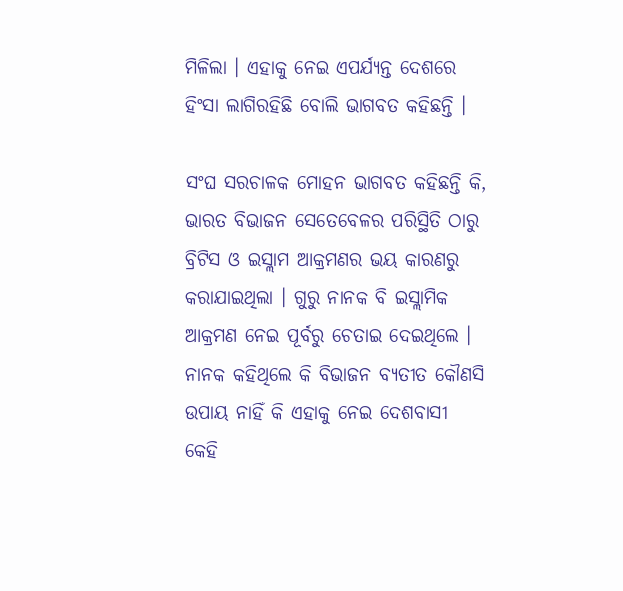ମିଳିଲା । ଏହାକୁ ନେଇ ଏପର୍ଯ୍ୟନ୍ତ ଦେଶରେ ହିଂସା ଲାଗିରହିଛି ବୋଲି ଭାଗବତ କହିଛନ୍ତି ।

ସଂଘ ସରଚାଳକ ମୋହନ ଭାଗବତ କହିଛନ୍ତି କି, ଭାରତ ବିଭାଜନ ସେତେବେଳର ପରିସ୍ଥିତି ଠାରୁ ବ୍ରିଟିସ ଓ ଇସ୍ଲାମ ଆକ୍ରମଣର ଭୟ କାରଣରୁ କରାଯାଇଥିଲା । ଗୁରୁ ନାନକ ବି ଇସ୍ଲାମିକ ଆକ୍ରମଣ ନେଇ ପୂର୍ବରୁ ଚେତାଇ ଦେଇଥିଲେ । ନାନକ କହିଥିଲେ କି ବିଭାଜନ ବ୍ୟତୀତ କୌଣସି ଉପାୟ ନାହିଁ କି ଏହାକୁ ନେଇ ଦେଶବାସୀ କେହି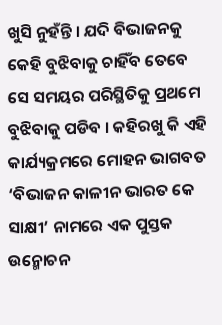ଖୁସି ନୁହଁନ୍ତି । ଯଦି ବିଭାଜନକୁ କେହି ବୁଝିବାକୁ ଚାହିଁବ ତେବେ ସେ ସମୟର ପରିସ୍ଥିତିକୁ ପ୍ରଥମେ ବୁଝିବାକୁ ପଡିବ । କହିରଖୁ କି ଏହି କାର୍ଯ୍ୟକ୍ରମରେ ମୋହନ ଭାଗବତ ‘ବିଭାଜନ କାଳୀନ ଭାରତ କେ ସାକ୍ଷୀ’ ନାମରେ ଏକ ପୁସ୍ତକ ଉନ୍ମୋଚନ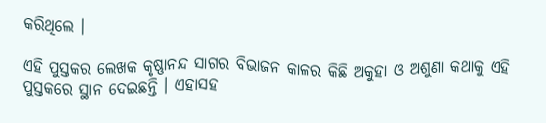କରିଥିଲେ ।

ଏହି ପୁସ୍ତକର ଲେଖକ କୃଷ୍ଣାନନ୍ଦ ସାଗର ବିଭାଜନ କାଳର କିଛି ଅକୁହା ଓ ଅଶୁଣା କଥାକୁ ଏହି ପୁସ୍ତକରେ ସ୍ଥାନ ଦେଇଛନ୍ତି । ଏହାସହ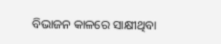ବିଭାଜନ କାଳରେ ସାକ୍ଷୀଥିବା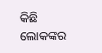କିଛି ଲୋକଙ୍କର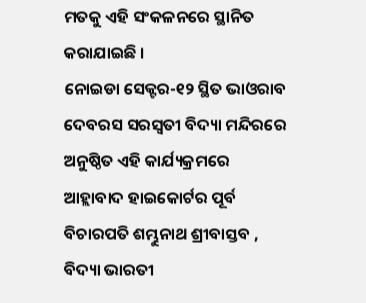ମତକୁ ଏହି ସଂକଳନରେ ସ୍ଥାନିତ କରାଯାଇଛି ।
ନୋଇଡା ସେକ୍ଟର-୧୨ ସ୍ଥିତ ଭାଓରାବ ଦେବରସ ସରସ୍ୱତୀ ବିଦ୍ୟା ମନ୍ଦିରରେ ଅନୁଷ୍ଠିତ ଏହି କାର୍ଯ୍ୟକ୍ରମରେ ଆହ୍ଲାବାଦ ହାଇକୋର୍ଟର ପୂର୍ବ ବିଚାରପତି ଶମ୍ଭୁନାଥ ଶ୍ରୀବାସ୍ତବ , ବିଦ୍ୟା ଭାରତୀ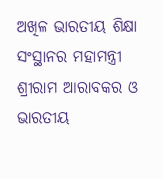ଅଖିଳ ଭାରତୀୟ ଶିକ୍ଷା ସଂସ୍ଥାନର ମହାମନ୍ତ୍ରୀ ଶ୍ରୀରାମ ଆରାବକର ଓ ଭାରତୀୟ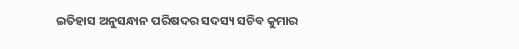ଇତିହାସ ଅନୁସନ୍ଧାନ ପରିଷଦର ସଦସ୍ୟ ସଚିବ କୁମାର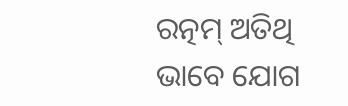ରତ୍ନମ୍ ଅତିଥି ଭାବେ ଯୋଗ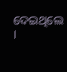ଦେଇଥିଲେ ।